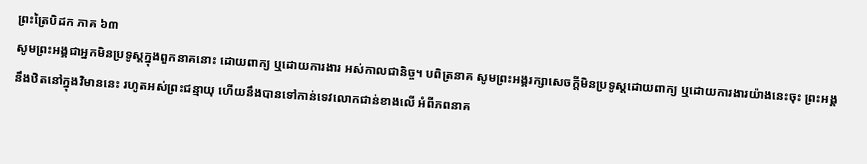ព្រះត្រៃបិដក ភាគ ៦៣
សូមព្រះអង្គជាអ្នកមិនប្រទូស្តក្នុងពួកនាគនោះ ដោយពាក្យ ឬដោយការងារ អស់កាលជានិច្ច។ បពិត្រនាគ សូមព្រះអង្គរក្សាសេចក្តីមិនប្រទូស្តដោយពាក្យ ឬដោយការងារយ៉ាងនេះចុះ ព្រះអង្គនឹងឋិតនៅក្នុងវិមាននេះ រហូតអស់ព្រះជន្មាយុ ហើយនឹងបានទៅកាន់ទេវលោកជាន់ខាងលើ អំពីភពនាគ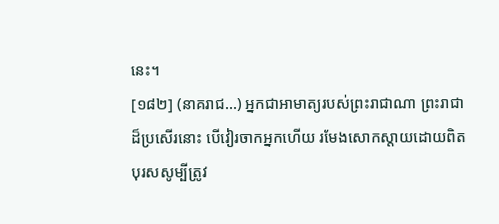នេះ។
[១៨២] (នាគរាជ…) អ្នកជាអាមាត្យរបស់ព្រះរាជាណា ព្រះរាជាដ៏ប្រសើរនោះ បើវៀរចាកអ្នកហើយ រមែងសោកស្តាយដោយពិត បុរសសូម្បីត្រូវ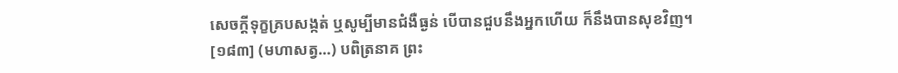សេចក្តីទុក្ខគ្របសង្កត់ ឬសូម្បីមានជំងឺធ្ងន់ បើបានជួបនឹងអ្នកហើយ ក៏នឹងបានសុខវិញ។
[១៨៣] (មហាសត្វ…) បពិត្រនាគ ព្រះ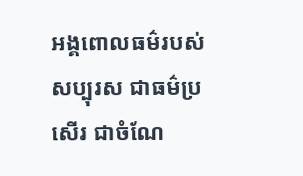អង្គពោលធម៌របស់សប្បុរស ជាធម៌ប្រសើរ ជាចំណែ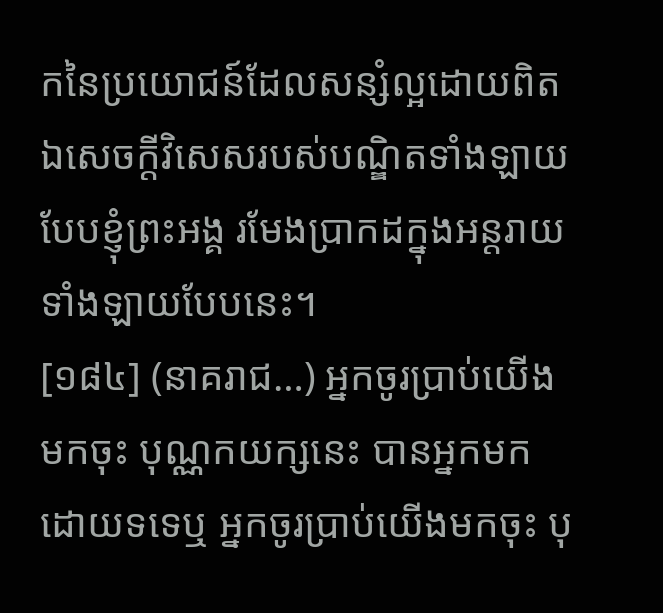កនៃប្រយោជន៍ដែលសន្សំល្អដោយពិត ឯសេចក្តីវិសេសរបស់បណ្ឌិតទាំងឡាយបែបខ្ញុំព្រះអង្គ រមែងប្រាកដក្នុងអន្តរាយទាំងឡាយបែបនេះ។
[១៨៤] (នាគរាជ…) អ្នកចូរប្រាប់យើងមកចុះ បុណ្ណកយក្សនេះ បានអ្នកមកដោយទទេឬ អ្នកចូរប្រាប់យើងមកចុះ បុ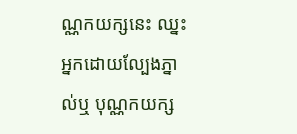ណ្ណកយក្សនេះ ឈ្នះអ្នកដោយល្បែងភ្នាល់ឬ បុណ្ណកយក្ស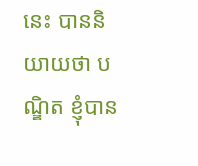នេះ បាននិយាយថា បណ្ឌិត ខ្ញុំបាន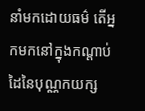នាំមកដោយធម៌ តើអ្នកមកនៅក្នុងកណ្តាប់ដៃនៃបុណ្ណកយក្ស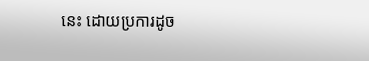នេះ ដោយប្រការដូច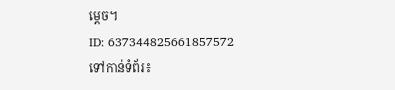មេ្តច។
ID: 637344825661857572
ទៅកាន់ទំព័រ៖